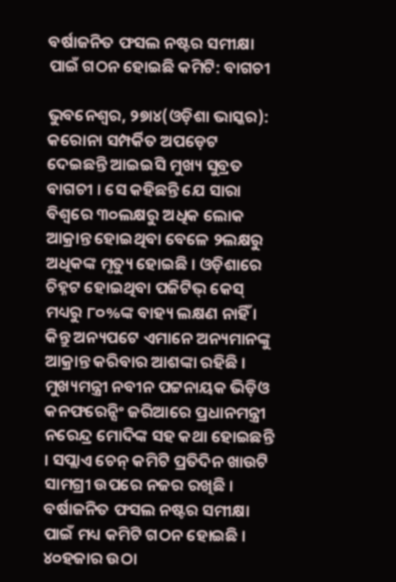ବର୍ଷାଜନିତ ଫସଲ ନଷ୍ଟର ସମୀକ୍ଷା ପାଇଁ ଗଠନ ହୋଇଛି କମିଟି: ବାଗଚୀ

ଭୁବନେଶ୍ୱର, ୨୭ା୪(ଓଡ଼ିଶା ଭାସ୍କର): କରୋନା ସମ୍ପର୍କିତ ଅପଡ଼େଟ ଦେଇଛନ୍ତି ଆଇଇସି ମୁଖ୍ୟ ସୁବ୍ରତ ବାଗଚୀ । ସେ କହିଛନ୍ତି ଯେ ସାରା ବିଶ୍ୱରେ ୩୦ଲକ୍ଷରୁ ଅଧିକ ଲୋକ ଆକ୍ରାନ୍ତ ହୋଇଥିବା ବେଳେ ୨ଲକ୍ଷରୁ ଅଧିକଙ୍କ ମୃତ୍ୟୁ ହୋଇଛି । ଓଡ଼ିଶାରେ ଚିହ୍ନଟ ହୋଇଥିବା ପଜିଟିଭ୍ କେସ୍ ମଧ୍ୟରୁ ୮୦%ଙ୍କ ବାହ୍ୟ ଲକ୍ଷଣ ନାହିଁ । କିନ୍ତୁ ଅନ୍ୟପଟେ ଏମାନେ ଅନ୍ୟମାନଙ୍କୁ ଆକ୍ରାନ୍ତ କରିବାର ଆଶଙ୍କା ରହିଛି । ମୁଖ୍ୟମନ୍ତ୍ରୀ ନବୀନ ପଟ୍ଟନାୟକ ଭିଡ଼ିଓ କନଫରେନ୍ସିଂ ଜରିଆରେ ପ୍ରଧାନମନ୍ତ୍ରୀ ନରେନ୍ଦ୍ର ମୋଦିଙ୍କ ସହ କଥା ହୋଇଛନ୍ତି । ସପ୍ଲାଏ ଚେନ୍ କମିଟି ପ୍ରତିଦିନ ଖାଉଟି ସାମଗ୍ରୀ ଉପରେ ନଜର ରଖିଛି । ବର୍ଷାଜନିତ ଫସଲ ନଷ୍ଟର ସମୀକ୍ଷା ପାଇଁ ମଧ୍ୟ କମିଟି ଗଠନ ହୋଇଛି । ୪୦ହଜାର ଉଠା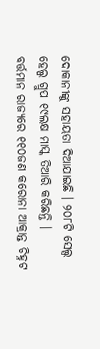ଦୋକାନୀଙ୍କୁ ସହାୟତା ଦିଆଯାଇଛି । ୨୦୮ଟି ସେଲ୍ସ ହେଲ୍ପ ଗ୍ରୁପ ୧୯ଲକ୍ଷ ମାସ୍କ ତିଆରି କରିଛନ୍ତି ।
ବର୍ତ୍ତମାନ ରାଜ୍ୟରେ ୧୧୦ଜଣ କରୋନା ଆକ୍ରାନ୍ତ ଚିହ୍ନଟ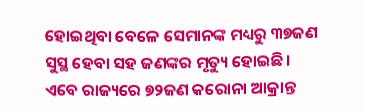ହୋଇଥିବା ବେଳେ ସେମାନଙ୍କ ମଧ୍ୟରୁ ୩୭ଜଣ ସୁସ୍ଥ ହେବା ସହ ଜଣଙ୍କର ମୃତ୍ୟୁ ହୋଇଛି । ଏବେ ରାଜ୍ୟରେ ୭୨ଜଣ କରୋନା ଆକ୍ରାନ୍ତ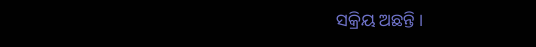ସକ୍ରିୟ ଅଛନ୍ତି ।